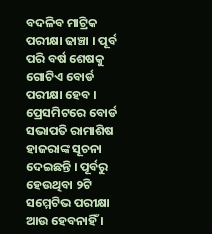ବଦଳିବ ମାଟ୍ରିକ ପରୀକ୍ଷା ଢାଞ୍ଚା । ପୂର୍ବ ପରି ବର୍ଷ ଶେଷକୁ ଗୋଟିଏ ବୋର୍ଡ ପରୀକ୍ଷା ହେବ । ପ୍ରେସମିଟରେ ବୋର୍ଡ ସଭାପତି ରାମାଶିଷ ହାଜରାଙ୍କ ସୂଚନା ଦେଇଛନ୍ତି । ପୂର୍ବରୁ ହେଉଥିବା ୨ଟି ସମ୍ମେଟିଭ ପରୀକ୍ଷା ଆଉ ହେବନାହିଁ ।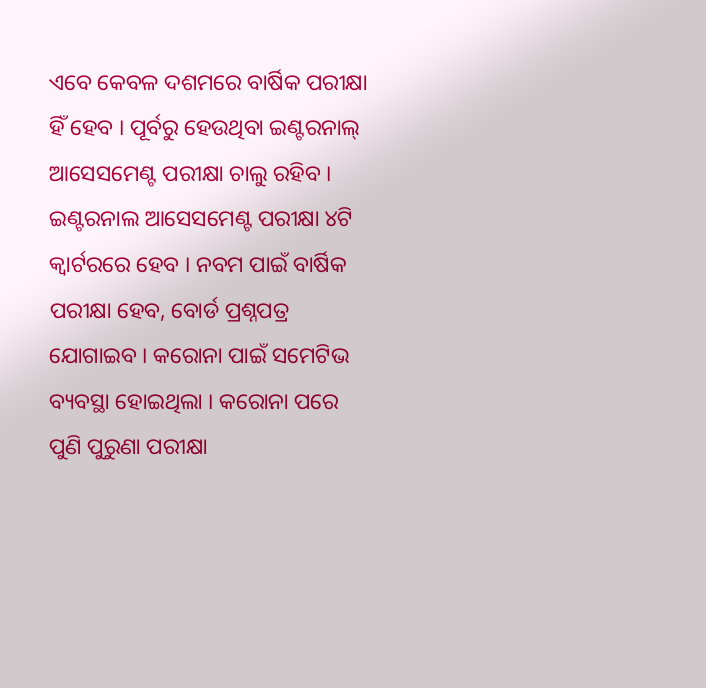ଏବେ କେବଳ ଦଶମରେ ବାର୍ଷିକ ପରୀକ୍ଷା ହିଁ ହେବ । ପୂର୍ବରୁ ହେଉଥିବା ଇଣ୍ଟରନାଲ୍ ଆସେସମେଣ୍ଟ ପରୀକ୍ଷା ଚାଲୁ ରହିବ । ଇଣ୍ଟରନାଲ ଆସେସମେଣ୍ଟ ପରୀକ୍ଷା ୪ଟି କ୍ୱାର୍ଟରରେ ହେବ । ନବମ ପାଇଁ ବାର୍ଷିକ ପରୀକ୍ଷା ହେବ, ବୋର୍ଡ ପ୍ରଶ୍ନପତ୍ର ଯୋଗାଇବ । କରୋନା ପାଇଁ ସମେଟିଭ ବ୍ୟବସ୍ଥା ହୋଇଥିଲା । କରୋନା ପରେ ପୁଣି ପୁରୁଣା ପରୀକ୍ଷା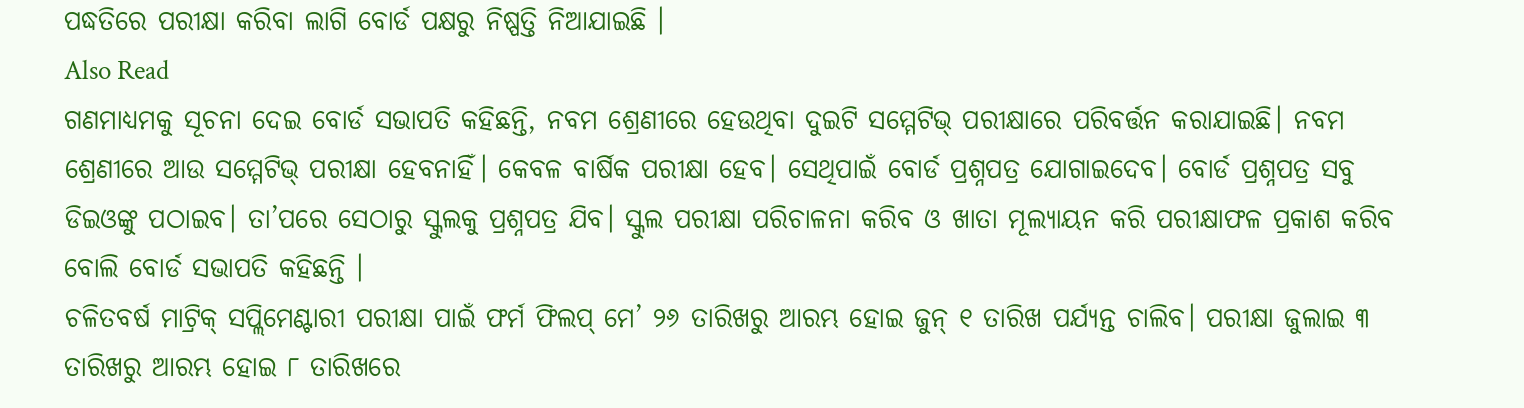ପଦ୍ଧତିରେ ପରୀକ୍ଷା କରିବା ଲାଗି ବୋର୍ଡ ପକ୍ଷରୁ ନିଷ୍ପତ୍ତି ନିଆଯାଇଛି ।
Also Read
ଗଣମାଧ୍ୟମକୁ ସୂଚନା ଦେଇ ବୋର୍ଡ ସଭାପତି କହିଛନ୍ତି, ନବମ ଶ୍ରେଣୀରେ ହେଉଥିବା ଦୁଇଟି ସମ୍ମେଟିଭ୍ ପରୀକ୍ଷାରେ ପରିବର୍ତ୍ତନ କରାଯାଇଛି। ନବମ ଶ୍ରେଣୀରେ ଆଉ ସମ୍ମେଟିଭ୍ ପରୀକ୍ଷା ହେବନାହିଁ। କେବଳ ବାର୍ଷିକ ପରୀକ୍ଷା ହେବ। ସେଥିପାଇଁ ବୋର୍ଡ ପ୍ରଶ୍ନପତ୍ର ଯୋଗାଇଦେବ। ବୋର୍ଡ ପ୍ରଶ୍ନପତ୍ର ସବୁ ଡିଇଓଙ୍କୁ ପଠାଇବ। ତା’ପରେ ସେଠାରୁ ସ୍କୁଲକୁ ପ୍ରଶ୍ନପତ୍ର ଯିବ। ସ୍କୁଲ ପରୀକ୍ଷା ପରିଚାଳନା କରିବ ଓ ଖାତା ମୂଲ୍ୟାୟନ କରି ପରୀକ୍ଷାଫଳ ପ୍ରକାଶ କରିବ ବୋଲି ବୋର୍ଡ ସଭାପତି କହିଛନ୍ତି ।
ଚଳିତବର୍ଷ ମାଟ୍ରିକ୍ ସପ୍ଲିମେଣ୍ଟାରୀ ପରୀକ୍ଷା ପାଇଁ ଫର୍ମ ଫିଲପ୍ ମେ’ ୨୬ ତାରିଖରୁ ଆରମ୍ଭ ହୋଇ ଜୁନ୍ ୧ ତାରିଖ ପର୍ଯ୍ୟନ୍ତ ଚାଲିବ। ପରୀକ୍ଷା ଜୁଲାଇ ୩ ତାରିଖରୁ ଆରମ୍ଭ ହୋଇ ୮ ତାରିଖରେ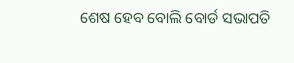ଶେଷ ହେବ ବୋଲି ବୋର୍ଡ ସଭାପତି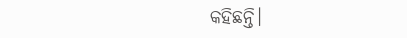କହିଛନ୍ତି।